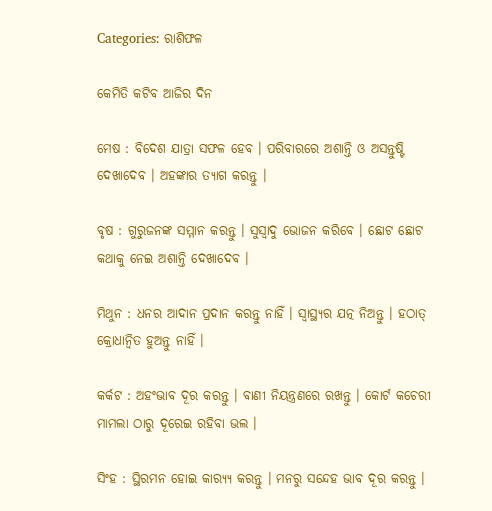Categories: ରାଶିଫଳ

କେମିତି କଟିବ ଆଜିର ଦିନ

ମେଷ : ବିଦେଶ ଯାତ୍ରା ସଫଳ ହେବ । ପରିବାରରେ ଅଶାନ୍ତି ଓ ଅସନ୍ତୁଷ୍ଟି ଦେଖାଦେବ । ଅହଙ୍କାର ତ୍ୟାଗ କରନ୍ତୁ ।

ବୃଷ : ଗୁରୁଜନଙ୍କ ସମ୍ମାନ କରନ୍ତୁ । ସୁସ୍ୱାଦୁ ଭୋଜନ କରିବେ । ଛୋଟ ଛୋଟ କଥାକୁ ନେଇ ଅଶାନ୍ତି ଦେଖାଦେବ ।

ମିଥୁନ : ଧନର ଆଦାନ ପ୍ରଦାନ କରନ୍ତୁ ନାହିଁ । ସ୍ୱାସ୍ଥ୍ୟର ଯତ୍ନ ନିଅନ୍ତୁ । ହଠାତ୍‌ କ୍ରୋଧାନ୍ଵିତ ହୁଅନ୍ତୁ ନାହିଁ ।

କର୍କଟ : ଅହଂଭାବ ଦୂର କରନ୍ତୁ । ବାଣୀ ନିୟନ୍ତ୍ରଣରେ ରଖନ୍ତୁ । କୋର୍ଟ କଚେରୀ ମାମଲା ଠାରୁ ଦୂରେଇ ରହିବା ଭଲ ।

ସିଂହ : ସ୍ଥିରମନ ହୋଇ କାର‌୍ୟ୍ୟ କରନ୍ତୁ । ମନରୁ ସନ୍ଦେହ ଭାବ ଦୂର କରନ୍ତୁ ।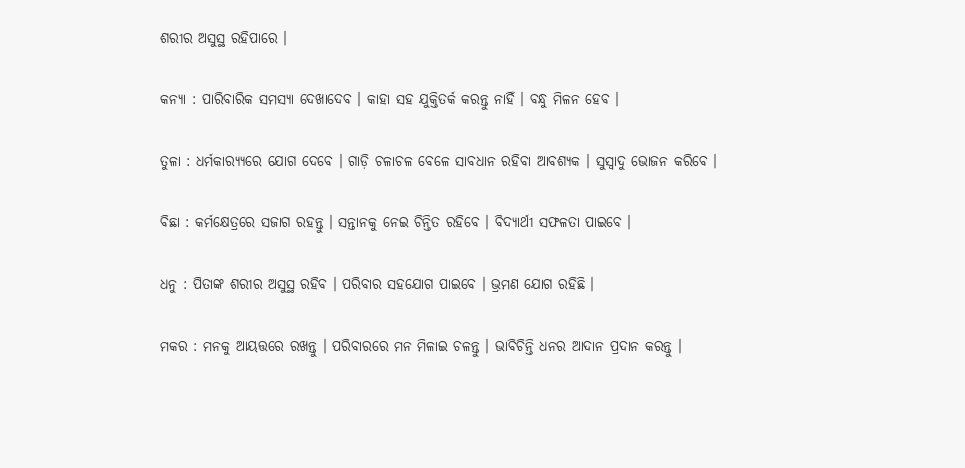ଶରୀର ଅସୁସ୍ଥ ରହିପାରେ ।

କନ୍ୟା : ପାରିବାରିକ ସମସ୍ୟା ଦେଖାଦେବ । କାହା ସହ ଯୁକ୍ତିତର୍କ କରନ୍ତୁ ନାହିଁ । ବନ୍ଧୁ ମିଳନ ହେବ ।

ତୁଳା : ଧର୍ମକାର‌୍ୟ୍ୟରେ ଯୋଗ ଦେବେ । ଗାଡ଼ି ଚଳାଚଳ ବେଳେ ସାବଧାନ ରହିବା ଆବଶ୍ୟକ । ସୁସ୍ୱାଦୁ ଭୋଜନ କରିବେ ।

ବିଛା : କର୍ମକ୍ଷେତ୍ରରେ ସଜାଗ ରହନ୍ତୁ । ସନ୍ତାନକୁ ନେଇ ଚିନ୍ତିତ ରହିବେ । ବିଦ୍ୟାର୍ଥୀ ସଫଳତା ପାଇବେ ।

ଧନୁ : ପିତାଙ୍କ ଶରୀର ଅସୁସ୍ଥ ରହିବ । ପରିବାର ସହଯୋଗ ପାଇବେ । ଭ୍ରମଣ ଯୋଗ ରହିଛି ।

ମକର : ମନକୁ ଆୟତ୍ତରେ ରଖନ୍ତୁ । ପରିବାରରେ ମନ ମିଳାଇ ଚଳନ୍ତୁ । ଭାବିଚିନ୍ତି ଧନର ଆଦାନ ପ୍ରଦାନ କରନ୍ତୁ ।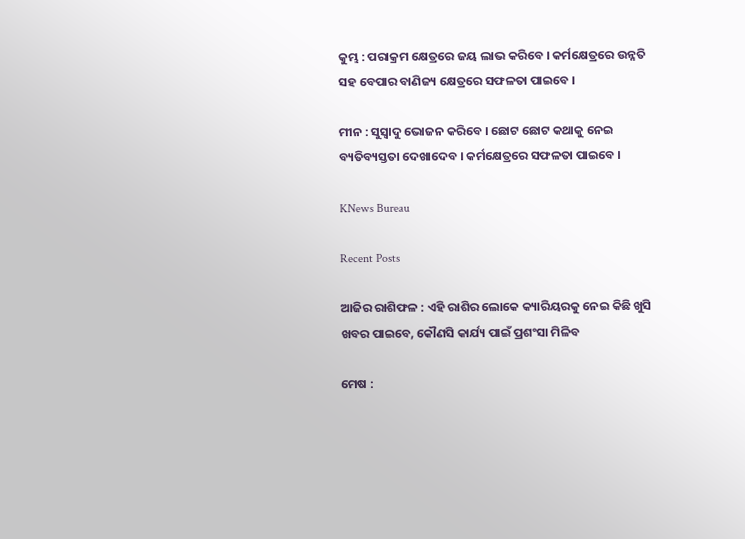କୁମ୍ଭ : ପରାକ୍ରମ କ୍ଷେତ୍ରରେ ଜୟ ଲାଭ କରିବେ । କର୍ମକ୍ଷେତ୍ରରେ ଉନ୍ନତି ସହ ବେପାର ବାଣିଜ୍ୟ କ୍ଷେତ୍ରରେ ସଫଳତା ପାଇବେ ।

ମୀନ : ସୁସ୍ୱାଦୁ ଭୋଜନ କରିବେ । ଛୋଟ ଛୋଟ କଥାକୁ ନେଇ ବ୍ୟତିବ୍ୟସ୍ତତା ଦେଖାଦେବ । କର୍ମକ୍ଷେତ୍ରରେ ସଫଳତା ପାଇବେ ।

KNews Bureau

Recent Posts

ଆଜିର ରାଶିଫଳ : ଏହି ରାଶିର ଲୋକେ କ୍ୟାରିୟରକୁ ନେଇ କିଛି ଖୁସି ଖବର ପାଇବେ, କୌଣସି କାର୍ଯ୍ୟ ପାଇଁ ପ୍ରଶଂସା ମିଳିବ

ମେଷ :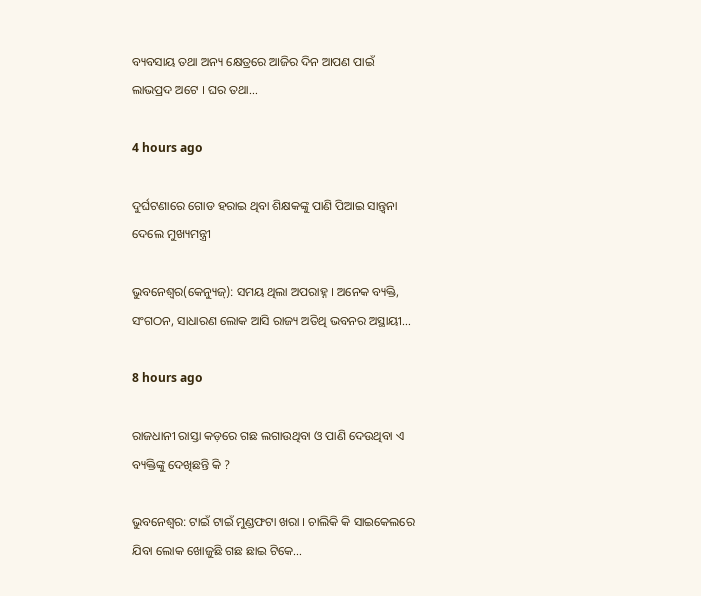ବ୍ୟବସାୟ ତଥା ଅନ୍ୟ କ୍ଷେତ୍ରରେ ଆଜିର ଦିନ ଆପଣ ପାଇଁ ଲାଭପ୍ରଦ ଅଟେ । ଘର ତଥା…

4 hours ago

ଦୁର୍ଘଟଣାରେ ଗୋଡ ହରାଇ ଥିବା ଶିକ୍ଷକଙ୍କୁ ପାଣି ପିଆଇ ସାନ୍ତ୍ଵନା ଦେଲେ ମୁଖ୍ୟମନ୍ତ୍ରୀ

ଭୁବନେଶ୍ଵର(କେନ୍ୟୁଜ୍‌): ସମୟ ଥିଲା ଅପରାହ୍ନ । ଅନେକ ବ୍ୟକ୍ତି, ସଂଗଠନ, ସାଧାରଣ ଲୋକ ଆସି ରାଜ୍ୟ ଅତିଥି ଭବନର ଅସ୍ଥାୟୀ…

8 hours ago

ରାଜଧାନୀ ରାସ୍ତା କଡ଼ରେ ଗଛ ଲଗାଉଥିବା ଓ ପାଣି ଦେଉଥିବା ଏ ବ୍ୟକ୍ତିଙ୍କୁ ଦେଖିଛନ୍ତି କି ?

ଭୁବନେଶ୍ୱର: ଟାଇଁ ଟାଇଁ ମୁଣ୍ଡଫଟା ଖରା । ଚାଲିକି କି ସାଇକେଲରେ ଯିବା ଲୋକ ଖୋଜୁଛି ଗଛ ଛାଇ ଟିକେ…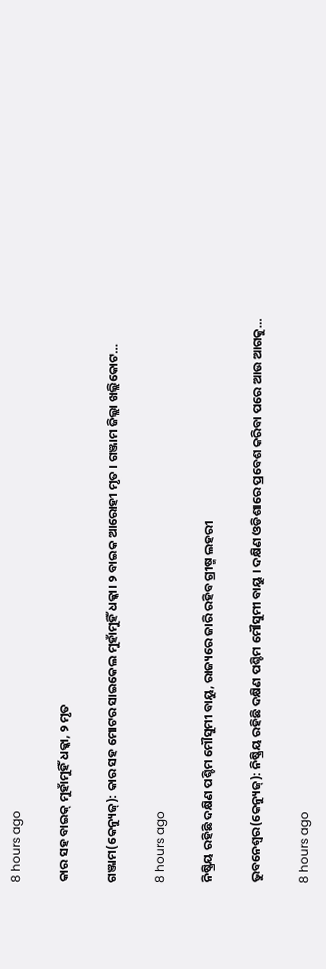8 hours ago

କାର ସହ ବାଇକ୍‌ ମୁହାଁମୁହିଁ ଧକ୍କା, ୨ ମୃତ

ଗଞ୍ଜାମ(କେନ୍ୟୁଜ୍‌): କାର ସହ ମୋଟର ସାଇକେଲ ମୁହାଁମୁହିଁ ଧକ୍କା। ୨ ବାଇକ ଆରୋହୀ ମୃତ । ଗଞ୍ଜାମ ଜିଲ୍ଲା ଖଲ୍ଲିକୋଟ…

8 hours ago

ନିଷ୍କ୍ରିୟ ରହିଛି ଦକ୍ଷିଣ ପଶ୍ଚିମ ମୌସୁମୀ ବାୟୁ, ରାଜ୍ୟରେ ଜାରି ରହିବ ଗ୍ରୀଷ୍ମ ଲହରୀ

ଭୁବନେଶ୍ୱର(କେନ୍ୟୁଜ୍‌): ନିଷ୍କ୍ରିୟ ରହିଛି ଦକ୍ଷିଣ ପଶ୍ଚିମ ମୌସୁମୀ ବାୟୁ । ଦକ୍ଷିଣ ଓଡିଶାରେ ପ୍ରବେଶ କରିବା ପରେ ଆଉ ଆଗକୁ…

8 hours ago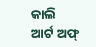କାଲି ଆର୍ଟ ଅଫ୍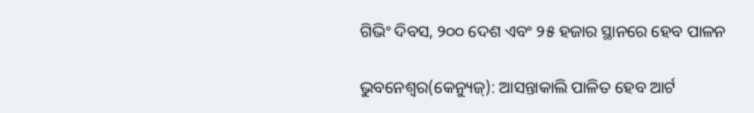ଗିଭିଂ ଦିବସ, ୨୦୦ ଦେଶ ଏବଂ ୨୫ ହଜାର ସ୍ଥାନରେ ହେବ ପାଳନ

ଭୁବନେଶ୍ୱର(କେନ୍ୟୁଜ୍‌): ଆସନ୍ତାକାଲି ପାଳିତ ହେବ ଆର୍ଟ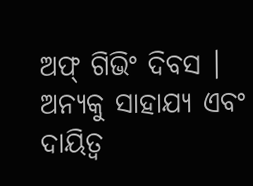ଅଫ୍ ଗିଭିଂ ଦିବସ । ଅନ୍ୟକୁ ସାହାଯ୍ୟ ଏବଂ ଦାୟିତ୍ବ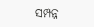ସମ୍ପନ୍ନ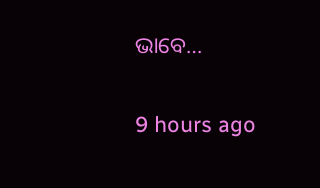ଭାବେ…

9 hours ago